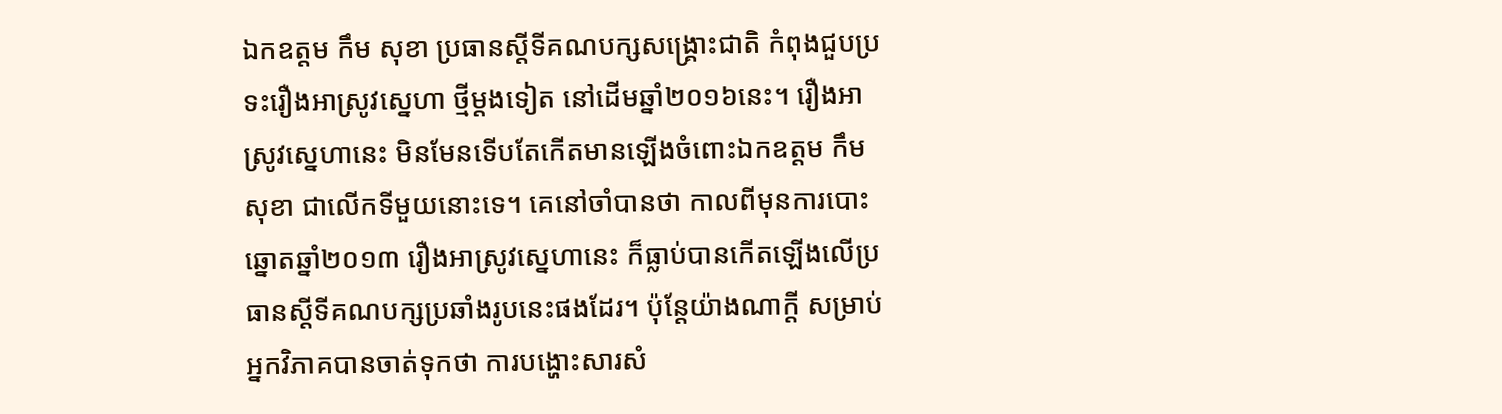ឯកឧត្តម កឹម សុខា ប្រធានស្ដីទីគណបក្សសង្គ្រោះជាតិ កំពុងជួបប្រទះរឿងអាស្រូវស្នេហា ថ្មីម្ដងទៀត នៅដើមឆ្នាំ២០១៦នេះ។ រឿងអាស្រូវស្នេហានេះ មិនមែនទើបតែកើតមានឡើងចំពោះឯកឧត្តម កឹម សុខា ជាលើកទីមួយនោះទេ។ គេនៅចាំបានថា កាលពីមុនការបោះឆ្នោតឆ្នាំ២០១៣ រឿងអាស្រូវស្នេហានេះ ក៏ធ្លាប់បានកើតឡើងលើប្រធានស្ដីទីគណបក្សប្រឆាំងរូបនេះផងដែរ។ ប៉ុន្តែយ៉ាងណាក្តី សម្រាប់អ្នកវិភាគបានចាត់ទុកថា ការបង្ហោះសារសំ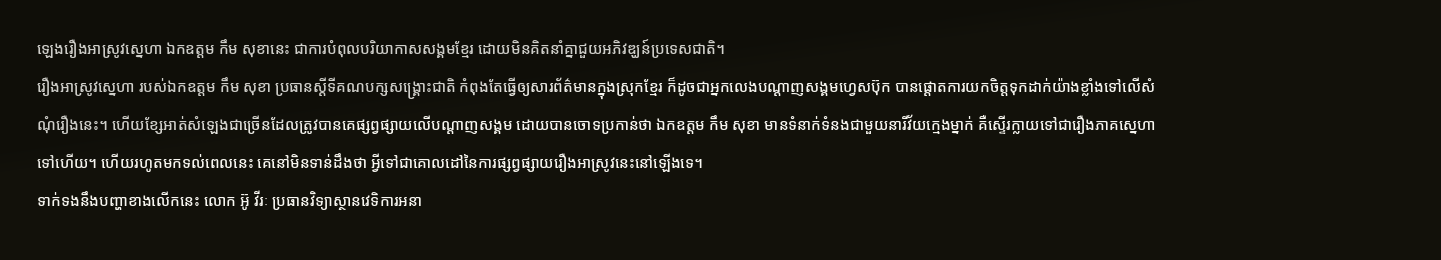ឡេងរឿងអាស្រូវស្នេហា ឯកឧត្តម កឹម សុខានេះ ជាការបំពុលបរិយាកាសសង្គមខ្មែរ ដោយមិនគិតនាំគ្នាជួយអភិវឌ្ឃន៍ប្រទេសជាតិ។
រឿងអាស្រូវស្នេហា របស់ឯកឧត្តម កឹម សុខា ប្រធានស្ដីទីគណបក្សសង្គ្រោះជាតិ កំពុងតែធ្វើឲ្យសារព័ត៌មានក្នុងស្រុកខ្មែរ ក៏ដូចជាអ្នកលេងបណ្តាញសង្គមហ្វេសប៊ុក បានផ្តោតការយកចិត្តទុកដាក់យ៉ាងខ្លាំងទៅលើសំណុំរឿងនេះ។ ហើយខ្សែអាត់សំឡេងជាច្រើនដែលត្រូវបានគេផ្សព្វផ្សាយលើបណ្ដាញសង្គម ដោយបានចោទប្រកាន់ថា ឯកឧត្តម កឹម សុខា មានទំនាក់ទំនងជាមួយនារីវ័យក្មេងម្នាក់ គឺស្ទើរក្លាយទៅជារឿងភាគស្នេហាទៅហើយ។ ហើយរហូតមកទល់ពេលនេះ គេនៅមិនទាន់ដឹងថា អ្វីទៅជាគោលដៅនៃការផ្សព្វផ្សាយរឿងអាស្រូវនេះនៅឡើងទេ។
ទាក់ទងនឹងបញ្ហាខាងលើកនេះ លោក អ៊ូ វីរៈ ប្រធានវិទ្យាស្ថានវេទិការអនា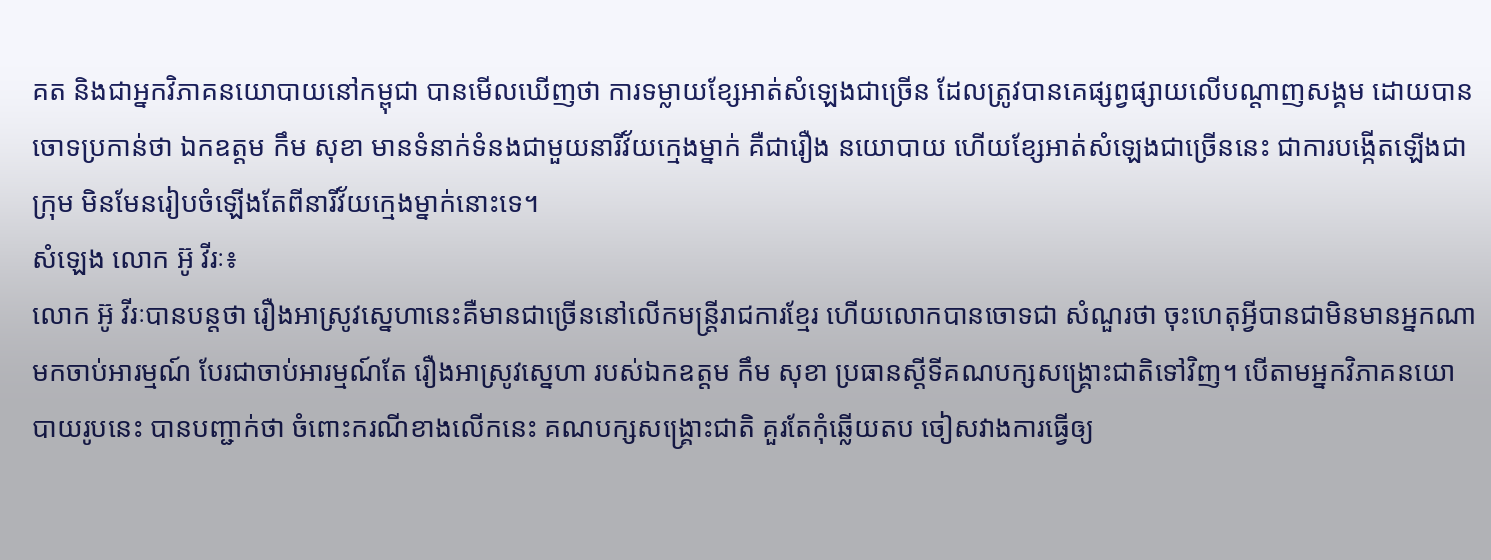គត និងជាអ្នកវិភាគនយោបាយនៅកម្ពុជា បានមើលឃើញថា ការទម្លាយខ្សែអាត់សំឡេងជាច្រើន ដែលត្រូវបានគេផ្សព្វផ្សាយលើបណ្ដាញសង្គម ដោយបានចោទប្រកាន់ថា ឯកឧត្តម កឹម សុខា មានទំនាក់ទំនងជាមួយនារីវ័យក្មេងម្នាក់ គឺជារឿង នយោបាយ ហើយខ្សែអាត់សំឡេងជាច្រើននេះ ជាការបង្កើតឡើងជាក្រុម មិនមែនរៀបចំឡើងតែពីនារីវ័យក្មេងម្នាក់នោះទេ។
សំឡេង លោក អ៊ូ វីរៈ៖
លោក អ៊ូ វីរៈបានបន្តថា រឿងអាស្រូវស្នេហានេះគឺមានជាច្រើននៅលើកមន្ត្រីរាជការខ្មែរ ហើយលោកបានចោទជា សំណួរថា ចុះហេតុអ្វីបានជាមិនមានអ្នកណាមកចាប់អារម្មណ៍ បែរជាចាប់អារម្មណ៍តែ រឿងអាស្រូវស្នេហា របស់ឯកឧត្តម កឹម សុខា ប្រធានស្ដីទីគណបក្សសង្គ្រោះជាតិទៅវិញ។ បើតាមអ្នកវិភាគនយោបាយរូបនេះ បានបញ្ជាក់ថា ចំពោះករណីខាងលើកនេះ គណបក្សសង្គ្រោះជាតិ គួរតែកុំឆ្លើយតប ចៀសវាងការធ្វើឲ្យ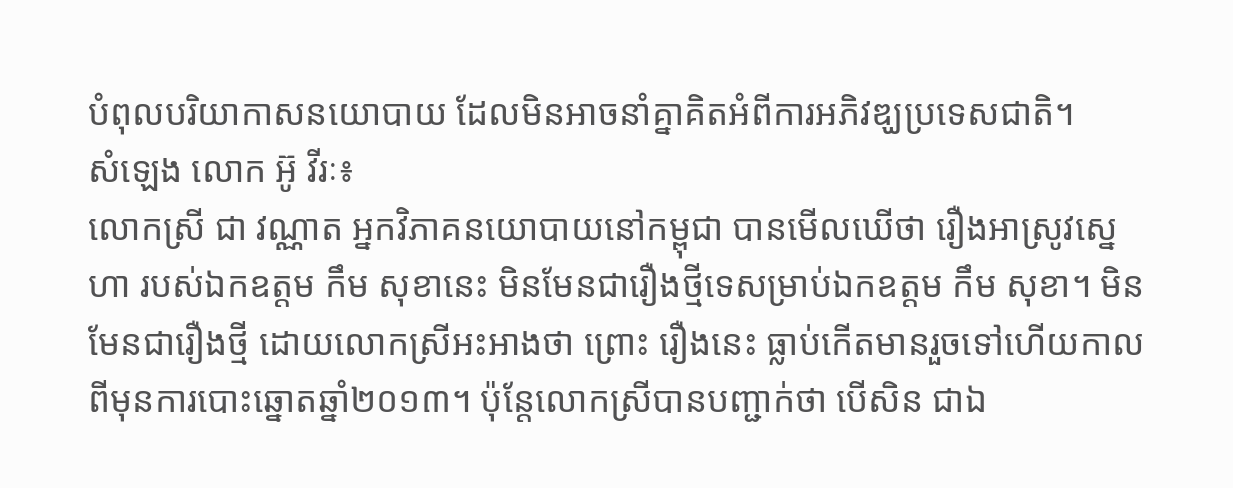បំពុលបរិយាកាសនយោបាយ ដែលមិនអាចនាំគ្នាគិតអំពីការអភិវឌ្ឃប្រទេសជាតិ។
សំឡេង លោក អ៊ូ វីរៈ៖
លោកស្រី ជា វណ្ណាត អ្នកវិភាគនយោបាយនៅកម្ពុជា បានមើលឃើថា រឿងអាស្រូវស្នេហា របស់ឯកឧត្តម កឹម សុខានេះ មិនមែនជារឿងថ្មីទេសម្រាប់ឯកឧត្តម កឹម សុខា។ មិនមែនជារឿងថ្មី ដោយលោកស្រីអះអាងថា ព្រោះ រឿងនេះ ធ្លាប់កើតមានរួចទៅហើយកាលពីមុនការបោះឆ្នោតឆ្នាំ២០១៣។ ប៉ុន្តែលោកស្រីបានបញ្ជាក់ថា បើសិន ជាឯ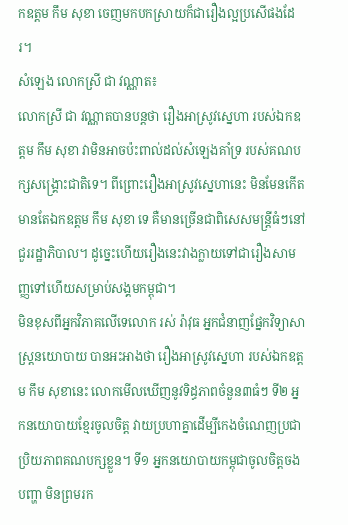កឧត្តម កឹម សុខា ចេញមកបកស្រាយក៏ជារឿងល្អប្រសើផងដែរ។
សំឡេង លោកស្រី ជា វណ្ណាត៖
លោកស្រី ជា វណ្ណាតបានបន្តថា រឿងអាស្រូវស្នេហា របស់ឯកឧត្តម កឹម សុខា វាមិនអាចប៉ះពាល់ដល់សំឡេងគាំទ្រ របស់គណបក្សសង្គ្រោះជាតិទេ។ ពីព្រោះរឿងអាស្រូវស្នេហានេះ មិនមែនកើតមានតែឯកឧត្តម កឹម សុខា ទេ គឺមានច្រើនជាពិសេសមន្ត្រីធំៗនៅជួររដ្ឋាភិបាល។ ដូច្នេះហើយរឿងនេះវាងក្លាយទៅជារឿងសាមញ្ញទៅហើយសម្រាប់សង្គមកម្ពុជា។
មិនខុសពីអ្នកវិភាគលើទេលោក រស់ រ៉ាវុធ អ្នកជំនាញផ្នែកវិទ្យាសាស្ត្រនយោបាយ បានអះអាងថា រឿងអាស្រូវស្នេហា របស់ឯកឧត្តម កឹម សុខានេះ លោកមើលឃើញនូវទិដ្ធភាពចំនួន៣ធំៗ ទី២ អ្នកនយោបាយខ្មែរចូលចិត្ត វាយប្រហាគ្នាដើម្បីកេងចំណេញប្រជាប្រិយភាពគណបក្សខ្លួន។ ទី១ អ្នកនយោបាយកម្ពុជាចូលចិត្តចងបញ្ហា មិនព្រមរក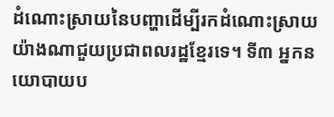ដំណោះស្រាយនៃបញ្ហាដើម្បីរកដំណោះស្រាយយ៉ាងណាជួយប្រជាពលរដ្ឋខ្មែរទេ។ ទី៣ អ្នកនយោបាយប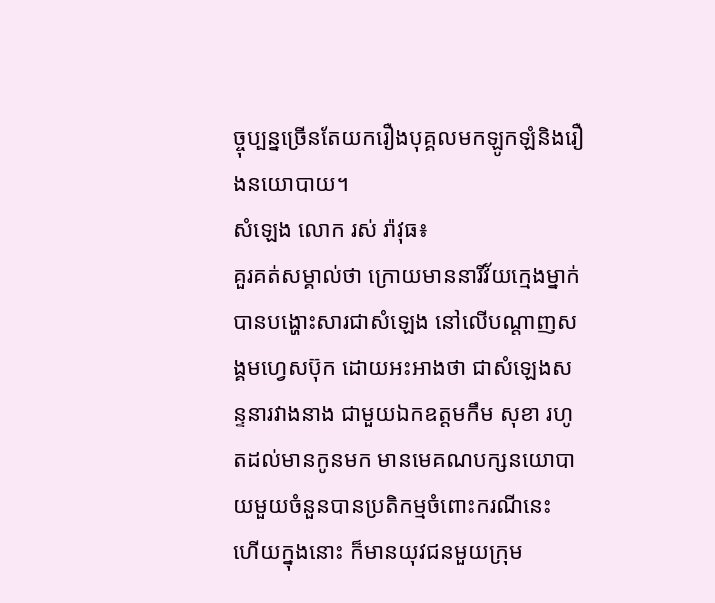ច្ចុប្បន្នច្រើនតែយករឿងបុគ្គលមកឡូកឡំនិងរឿងនយោបាយ។
សំឡេង លោក រស់ រ៉ាវុធ៖
គួរគត់សម្គាល់ថា ក្រោយមាននារីវ័យក្មេងម្នាក់ បានបង្ហោះសារជាសំឡេង នៅលើបណ្តាញសង្គមហ្វេសប៊ុក ដោយអះអាងថា ជាសំឡេងសន្ទនារវាងនាង ជាមួយឯកឧត្តមកឹម សុខា រហូតដល់មានកូនមក មានមេគណបក្សនយោបាយមួយចំនួនបានប្រតិកម្មចំពោះករណីនេះ ហើយក្នុងនោះ ក៏មានយុវជនមួយក្រុម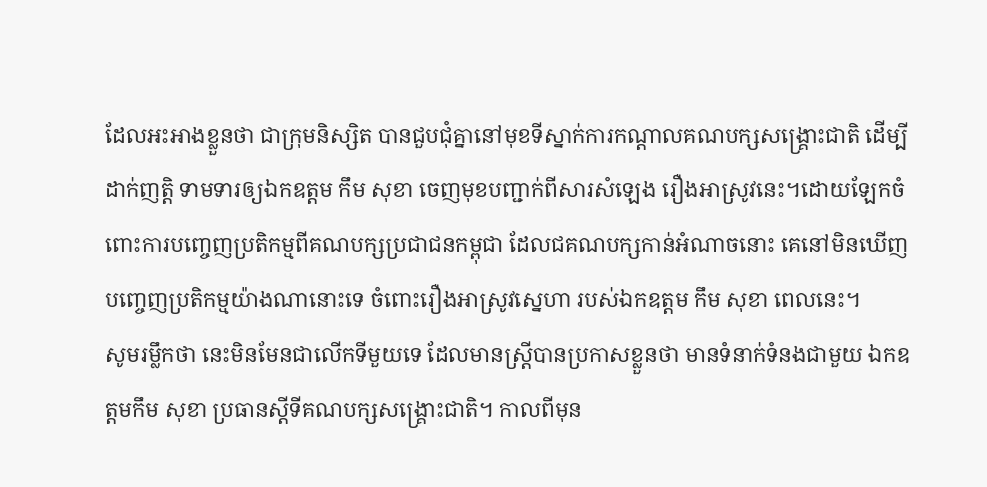ដែលអះអាងខ្លួនថា ជាក្រុមនិស្សិត បានជួបជុំគ្នានៅមុខទីស្នាក់ការកណ្តាលគណបក្សសង្គ្រោះជាតិ ដើម្បីដាក់ញត្តិ ទាមទារឲ្យឯកឧត្តម កឹម សុខា ចេញមុខបញ្ជាក់ពីសារសំឡេង រឿងអាស្រូវនេះ។ដោយឡែកចំពោះការបញ្ចេញប្រតិកម្មពីគណបក្សប្រជាជនកម្ពុជា ដែលជគណបក្សកាន់អំណាចនោះ គេនៅមិនឃើញបញ្ចេញប្រតិកម្មយ៉ាងណានោះទេ ចំពោះរឿងអាស្រូវស្នេហា របស់ឯកឧត្តម កឹម សុខា ពេលនេះ។
សូមរម្លឹកថា នេះមិនមែនជាលើកទីមួយទេ ដែលមានស្ត្រីបានប្រកាសខ្លួនថា មានទំនាក់ទំនងជាមួយ ឯកឧត្តមកឹម សុខា ប្រធានស្តីទីគណបក្សសង្គ្រោះជាតិ។ កាលពីមុន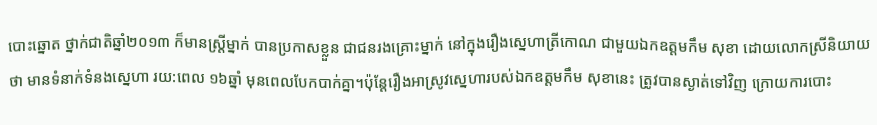បោះឆ្នោត ថ្នាក់ជាតិឆ្នាំ២០១៣ ក៏មានស្ត្រីម្នាក់ បានប្រកាសខ្លួន ជាជនរងគ្រោះម្នាក់ នៅក្នុងរឿងស្នេហាត្រីកោណ ជាមួយឯកឧត្តមកឹម សុខា ដោយលោកស្រីនិយាយថា មានទំនាក់ទំនងស្នេហា រយ:ពេល ១៦ឆ្នាំ មុនពេលបែកបាក់គ្នា។ប៉ុន្តែរឿងអាស្រូវស្នេហារបស់ឯកឧត្តមកឹម សុខានេះ ត្រូវបានស្ងាត់ទៅវិញ ក្រោយការបោះ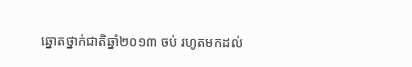ឆ្នោតថ្នាក់ជាតិឆ្នាំ២០១៣ ចប់ រហូតមកដល់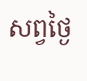សព្វថ្ងៃ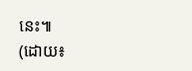នេះ៕
(ដោយ៖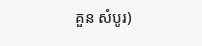គួន សំបូរ)